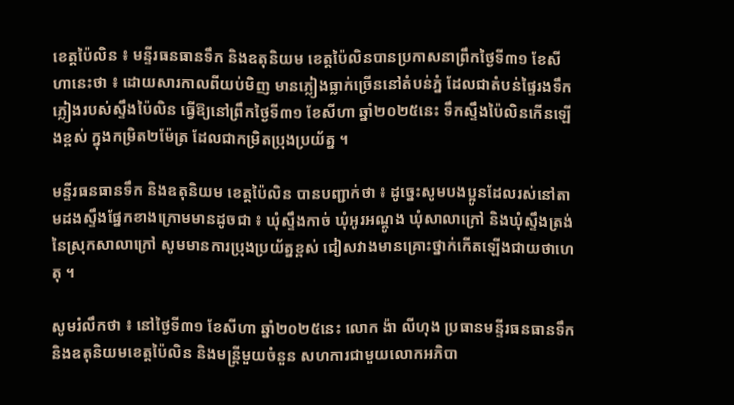ខេត្តប៉ៃលិន ៖ មន្ទីរធនធានទឹក និងឧតុនិយម ខេត្តប៉ៃលិនបានប្រកាសនាព្រឹកថ្ងៃទី៣១ ខែសីហានេះថា ៖ ដោយសារកាលពីយប់មិញ មានភ្លៀងធ្លាក់ច្រើននៅតំបន់ភ្នំ ដែលជាតំបន់ផ្ទៃរងទឹកភ្លៀងរបស់ស្ទឹងប៉ៃលិន ធ្វើឱ្យនៅព្រឹកថ្ងៃទី៣១ ខែសីហា ឆ្នាំ២០២៥នេះ ទឹកស្ទឹងប៉ៃលិនកើនឡើងខ្ពស់ ក្នុងកម្រិត២ម៉ែត្រ ដែលជាកម្រិតប្រុងប្រយ័ត្ន ។

មន្ទីរធនធានទឹក និងឧតុនិយម ខេត្តប៉ៃលិន បានបញ្ជាក់ថា ៖ ដូច្នេះសូមបងប្អូនដែលរស់នៅតាមដងស្ទឹងផ្នែកខាងក្រោមមានដូចជា ៖ ឃុំស្ទឹងកាច់ ឃុំអូរអណ្តូង ឃុំសាលាក្រៅ និងឃុំស្ទឹងត្រង់ នៃស្រុកសាលាក្រៅ សូមមានការប្រុងប្រយ័ត្នខ្ពស់ ជៀសវាងមានគ្រោះថ្នាក់កើតឡើងជាយថាហេតុ ។

សូមរំលឹកថា ៖ នៅថ្ងៃទី៣១ ខែសីហា ឆ្នាំ២០២៥នេះ លោក ង៉ា លីហុង ប្រធានមន្ទីរធនធានទឹក និងឧតុនិយមខេត្តប៉ៃលិន និងមន្ត្រីមួយចំនួន សហការជាមួយលោកអភិបា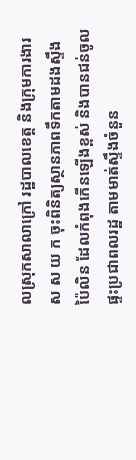លស្រុកសាលាក្រៅ រដ្ឋបាលខេត្ត និងក្រុមការងារ ស ស យ ក ចុះពិនិត្យស្ថានភាពទឹកតាមដងស្ទឹងប៉ៃលិន ដែលកំពុងកើនឡើងខ្ពស់ និងបានជន់ចូលផ្ទះប្រជាពលរដ្ឋ តាមមាត់ស្ទឹងចំនួន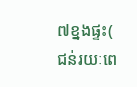៧ខ្នងផ្ទះ( ជន់រយៈពេ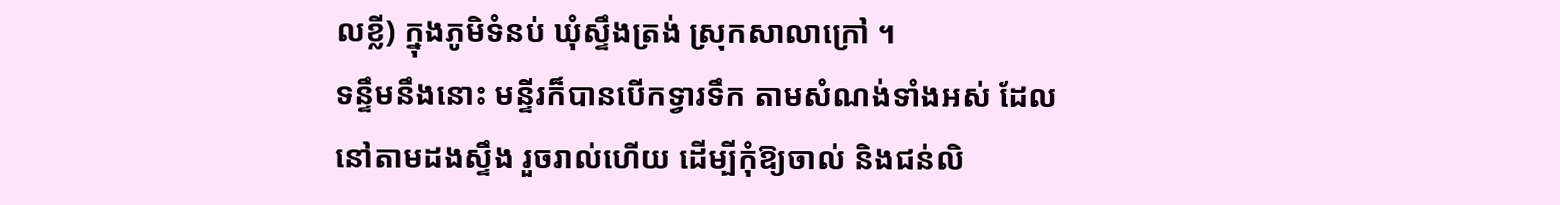លខ្លី) ក្នុងភូមិទំនប់ ឃុំស្ទឹងត្រង់ ស្រុកសាលាក្រៅ ។
ទន្ទឹមនឹងនោះ មន្ទីរក៏បានបើកទ្វារទឹក តាមសំណង់ទាំងអស់ ដែលនៅតាមដងស្ទឹង រួចរាល់ហើយ ដើម្បីកុំឱ្យចាល់ និងជន់លិ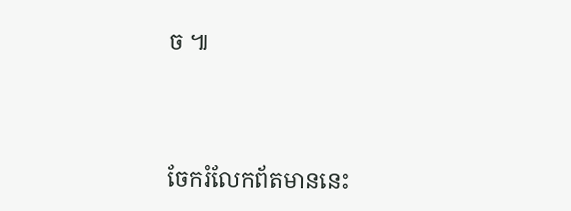ច ៕




ចែករំលែកព័តមាននេះ